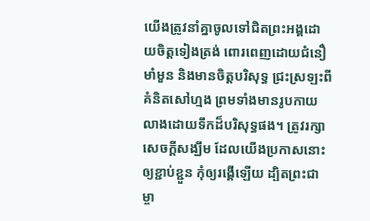យើងត្រូវនាំគ្នាចូលទៅជិតព្រះអង្គដោយចិត្តទៀងត្រង់ ពោរពេញដោយជំនឿមាំមួន និងមានចិត្តបរិសុទ្ធ ជ្រះស្រឡះពីគំនិតសៅហ្មង ព្រមទាំងមានរូបកាយលាងដោយទឹកដ៏បរិសុទ្ធផង។ ត្រូវរក្សាសេចក្ដីសង្ឃឹម ដែលយើងប្រកាសនោះឲ្យខ្ជាប់ខ្ជួន កុំឲ្យរង្គើឡើយ ដ្បិតព្រះជាម្ចា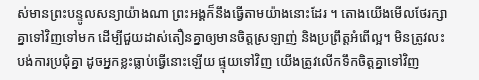ស់មានព្រះបន្ទូលសន្យាយ៉ាងណា ព្រះអង្គក៏នឹងធ្វើតាមយ៉ាងនោះដែរ ។ តោងយើងមើលថែរក្សាគ្នាទៅវិញទៅមក ដើម្បីជួយដាស់តឿនគ្នាឲ្យមានចិត្តស្រឡាញ់ និងប្រព្រឹត្តអំពើល្អ។ មិនត្រូវលះបង់ការប្រជុំគ្នា ដូចអ្នកខ្លះធ្លាប់ធ្វើនោះឡើយ ផ្ទុយទៅវិញ យើងត្រូវលើកទឹកចិត្តគ្នាទៅវិញ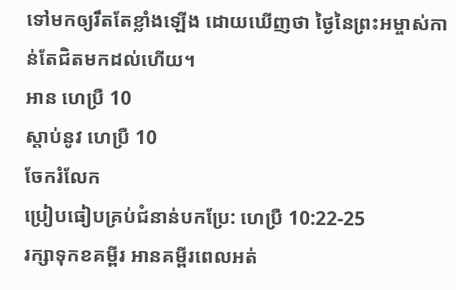ទៅមកឲ្យរឹតតែខ្លាំងឡើង ដោយឃើញថា ថ្ងៃនៃព្រះអម្ចាស់កាន់តែជិតមកដល់ហើយ។
អាន ហេប្រឺ 10
ស្ដាប់នូវ ហេប្រឺ 10
ចែករំលែក
ប្រៀបធៀបគ្រប់ជំនាន់បកប្រែ: ហេប្រឺ 10:22-25
រក្សាទុកខគម្ពីរ អានគម្ពីរពេលអត់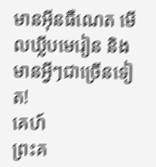មានអ៊ីនធឺណេត មើលឃ្លីបមេរៀន និងមានអ្វីៗជាច្រើនទៀត!
គេហ៍
ព្រះគ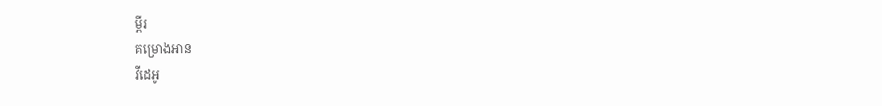ម្ពីរ
គម្រោងអាន
វីដេអូ